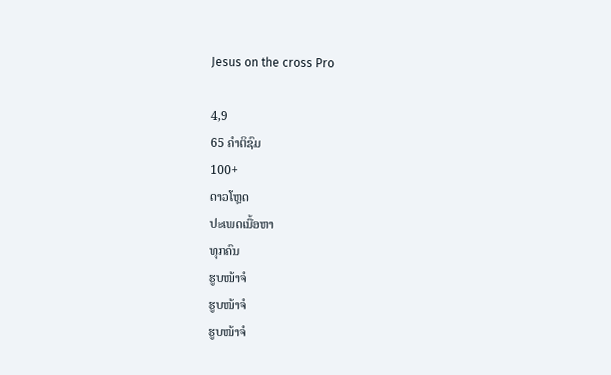Jesus on the cross Pro

4,9
65 ຄຳຕິຊົມ
100+
ດາວໂຫຼດ
ປະເພດເນື້ອຫາ
ທຸກຄົນ
ຮູບໜ້າຈໍ
ຮູບໜ້າຈໍ
ຮູບໜ້າຈໍ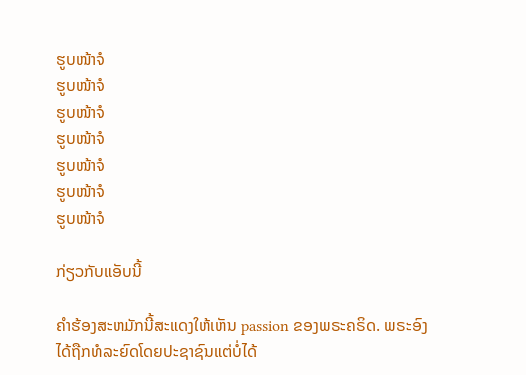ຮູບໜ້າຈໍ
ຮູບໜ້າຈໍ
ຮູບໜ້າຈໍ
ຮູບໜ້າຈໍ
ຮູບໜ້າຈໍ
ຮູບໜ້າຈໍ
ຮູບໜ້າຈໍ

ກ່ຽວກັບແອັບນີ້

ຄໍາຮ້ອງສະຫມັກນີ້ສະແດງໃຫ້ເຫັນ passion ຂອງພຣະຄຣິດ. ພຣະອົງໄດ້ຖືກທໍລະຍົດໂດຍປະຊາຊົນແຕ່ບໍ່ໄດ້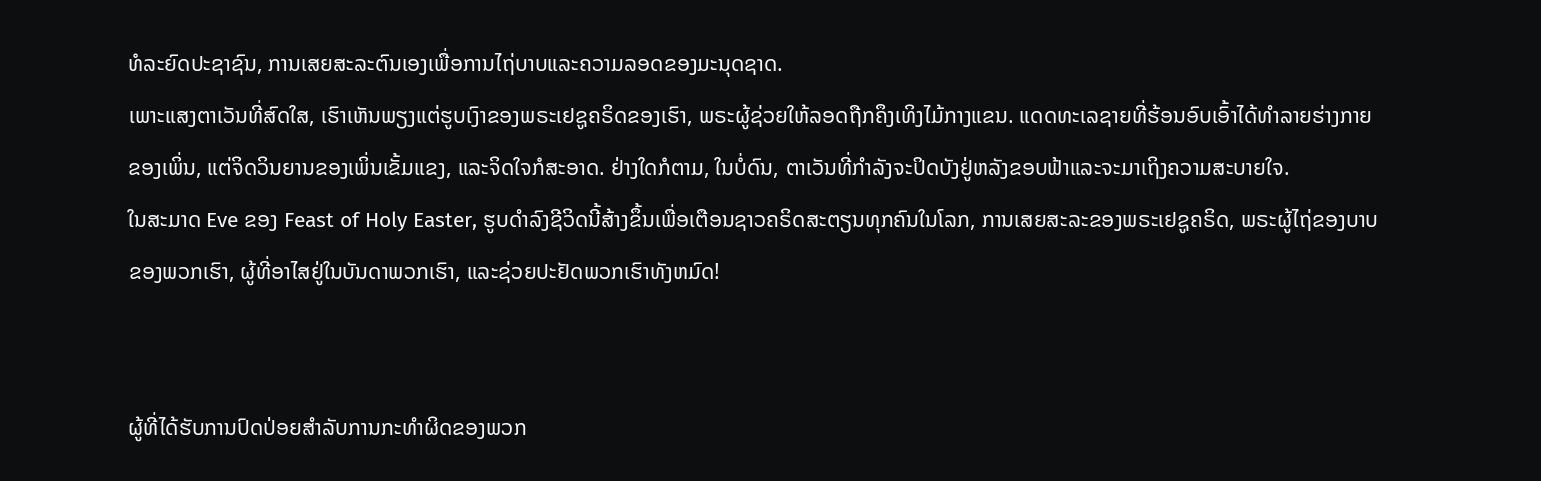ທໍລະຍົດປະຊາຊົນ, ການເສຍສະລະຕົນເອງເພື່ອການໄຖ່ບາບແລະຄວາມລອດຂອງມະນຸດຊາດ.
ເພາະແສງຕາເວັນທີ່ສົດໃສ, ເຮົາເຫັນພຽງແຕ່ຮູບເງົາຂອງພຣະເຢຊູຄຣິດຂອງເຮົາ, ພຣະຜູ້ຊ່ວຍໃຫ້ລອດຖືກຄຶງເທິງໄມ້ກາງແຂນ. ແດດທະເລຊາຍທີ່ຮ້ອນອົບເອົ້າໄດ້ທຳລາຍຮ່າງກາຍຂອງເພິ່ນ, ແຕ່ຈິດວິນຍານຂອງເພິ່ນເຂັ້ມແຂງ, ແລະຈິດໃຈກໍສະອາດ. ຢ່າງໃດກໍຕາມ, ໃນບໍ່ດົນ, ຕາເວັນທີ່ກໍາລັງຈະປິດບັງຢູ່ຫລັງຂອບຟ້າແລະຈະມາເຖິງຄວາມສະບາຍໃຈ.
ໃນສະມາດ Eve ຂອງ Feast of Holy Easter, ຮູບດໍາລົງຊີວິດນີ້ສ້າງຂຶ້ນເພື່ອເຕືອນຊາວຄຣິດສະຕຽນທຸກຄົນໃນໂລກ, ການເສຍສະລະຂອງພຣະເຢຊູຄຣິດ, ພຣະຜູ້ໄຖ່ຂອງບາບຂອງພວກເຮົາ, ຜູ້ທີ່ອາໄສຢູ່ໃນບັນດາພວກເຮົາ, ແລະຊ່ວຍປະຢັດພວກເຮົາທັງຫມົດ!


ຜູ້ທີ່ໄດ້ຮັບການປົດປ່ອຍສໍາລັບການກະທໍາຜິດຂອງພວກ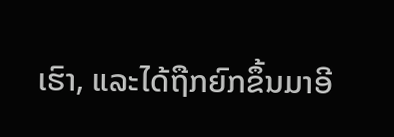ເຮົາ, ແລະໄດ້ຖືກຍົກຂຶ້ນມາອີ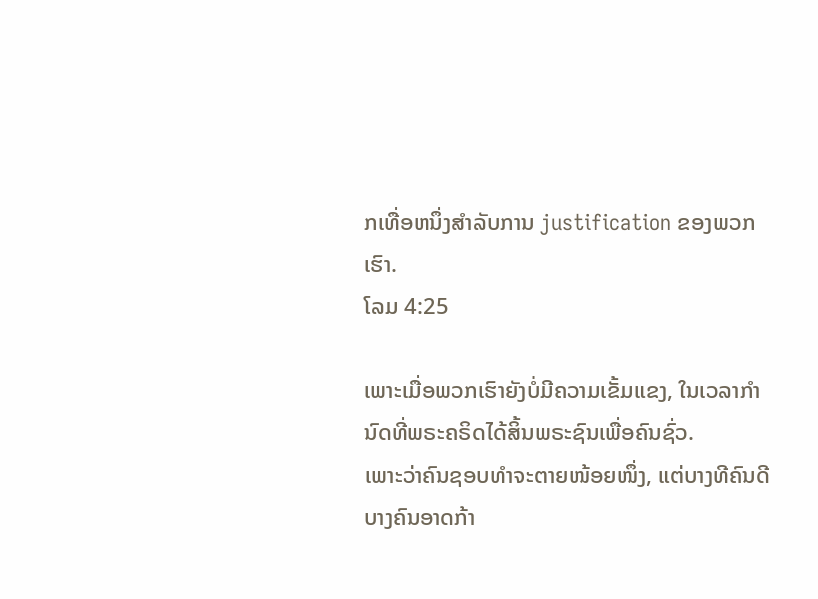ກເທື່ອຫນຶ່ງສໍາລັບການ justification ຂອງພວກເຮົາ.
ໂລມ 4:25

ເພາະເມື່ອພວກເຮົາຍັງບໍ່ມີຄວາມເຂັ້ມແຂງ, ໃນເວລາກຳນົດທີ່ພຣະຄຣິດໄດ້ສິ້ນພຣະຊົນເພື່ອຄົນຊົ່ວ.
ເພາະວ່າຄົນຊອບທຳຈະຕາຍໜ້ອຍໜຶ່ງ, ແຕ່ບາງທີຄົນດີບາງຄົນອາດກ້າ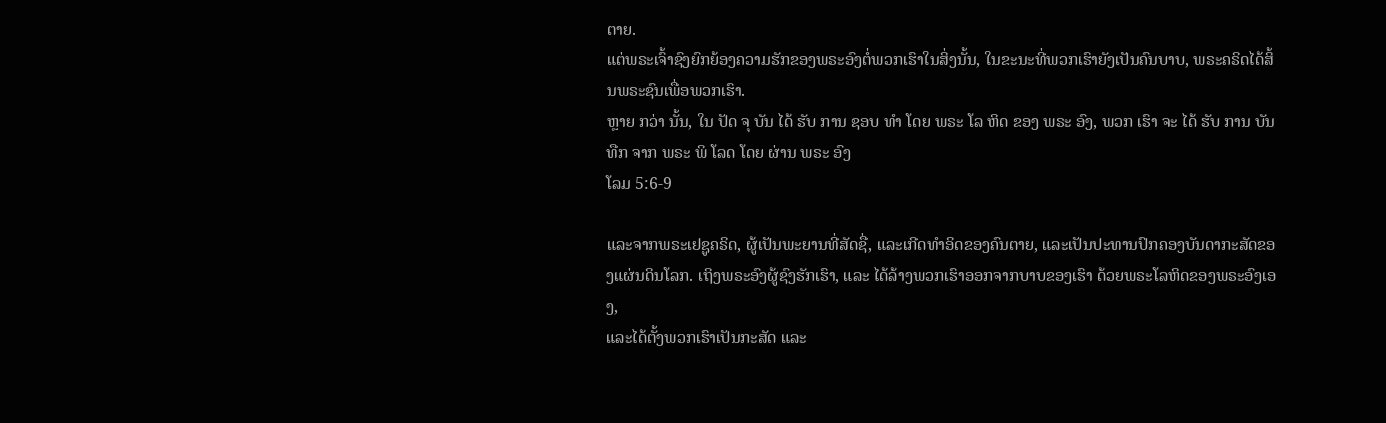ຕາຍ.
ແຕ່ພຣະເຈົ້າຊົງຍົກຍ້ອງຄວາມຮັກຂອງພຣະອົງຕໍ່ພວກເຮົາໃນສິ່ງນັ້ນ, ໃນຂະນະທີ່ພວກເຮົາຍັງເປັນຄົນບາບ, ພຣະຄຣິດໄດ້ສິ້ນພຣະຊົນເພື່ອພວກເຮົາ.
ຫຼາຍ ກວ່າ ນັ້ນ, ໃນ ປັດ ຈຸ ບັນ ໄດ້ ຮັບ ການ ຊອບ ທໍາ ໂດຍ ພຣະ ໂລ ຫິດ ຂອງ ພຣະ ອົງ, ພວກ ເຮົາ ຈະ ໄດ້ ຮັບ ການ ບັນ ທືກ ຈາກ ພຣະ ພິ ໂລດ ໂດຍ ຜ່ານ ພຣະ ອົງ
ໂລມ 5:6-9

ແລະຈາກພຣະເຢຊູຄຣິດ, ຜູ້ເປັນພະຍານທີ່ສັດຊື່, ແລະເກີດທໍາອິດຂອງຄົນຕາຍ, ແລະເປັນປະທານປົກຄອງບັນດາກະສັດຂອງແຜ່ນດິນໂລກ. ເຖິງພຣະອົງຜູ້ຊົງຮັກເຮົາ, ແລະ ໄດ້ລ້າງພວກເຮົາອອກຈາກບາບຂອງເຮົາ ດ້ວຍພຣະໂລຫິດຂອງພຣະອົງເອງ,
ແລະໄດ້ຕັ້ງພວກເຮົາເປັນກະສັດ ແລະ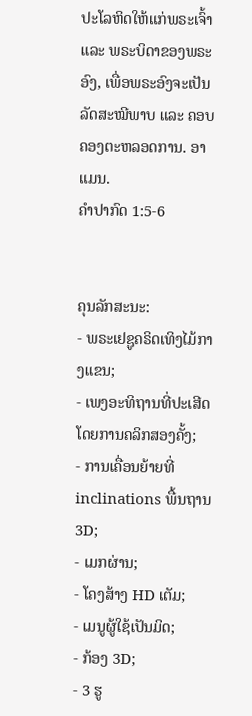ປະໂລຫິດໃຫ້ແກ່ພຣະເຈົ້າ ແລະ ພຣະບິດາຂອງພຣະອົງ, ເພື່ອພຣະອົງຈະເປັນລັດສະໝີພາບ ແລະ ຄອບຄອງຕະຫລອດການ. ອາແມນ.
ຄຳປາກົດ 1:5-6


ຄຸນລັກສະນະ:
- ພຣະເຢຊູຄຣິດເທິງໄມ້ກາງແຂນ;
- ເພງອະທິຖານທີ່ປະເສີດໂດຍການຄລິກສອງຄັ້ງ;
- ການເຄື່ອນຍ້າຍທີ່ inclinations ພື້ນຖານ 3D;
- ເມກຜ່ານ;
- ໂຄງສ້າງ HD ເຕັມ;
- ເມນູຜູ້ໃຊ້ເປັນມິດ;
- ກ້ອງ 3D;
- 3 ຮູ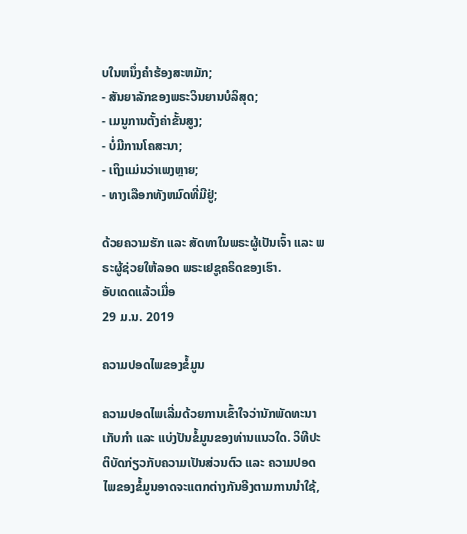ບໃນຫນຶ່ງຄໍາຮ້ອງສະຫມັກ;
- ສັນຍາລັກຂອງພຣະວິນຍານບໍລິສຸດ;
- ເມນູການຕັ້ງຄ່າຂັ້ນສູງ;
- ບໍ່ມີການໂຄສະນາ;
- ເຖິງແມ່ນວ່າເພງຫຼາຍ;
- ທາງເລືອກທັງຫມົດທີ່ມີຢູ່;

ດ້ວຍຄວາມຮັກ ແລະ ສັດທາໃນພຣະຜູ້ເປັນເຈົ້າ ແລະ ພຣະຜູ້ຊ່ວຍໃຫ້ລອດ ພຣະເຢຊູຄຣິດຂອງເຮົາ.
ອັບເດດແລ້ວເມື່ອ
29 ມ.ນ. 2019

ຄວາມປອດໄພຂອງຂໍ້ມູນ

ຄວາມປອດໄພເລີ່ມດ້ວຍການເຂົ້າໃຈວ່ານັກພັດທະນາເກັບກຳ ແລະ ແບ່ງປັນຂໍ້ມູນຂອງທ່ານແນວໃດ. ວິທີປະຕິບັດກ່ຽວກັບຄວາມເປັນສ່ວນຕົວ ແລະ ຄວາມປອດໄພຂອງຂໍ້ມູນອາດຈະແຕກຕ່າງກັນອີງຕາມການນຳໃຊ້,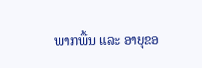ພາກພື້ນ ແລະ ອາຍຸຂອ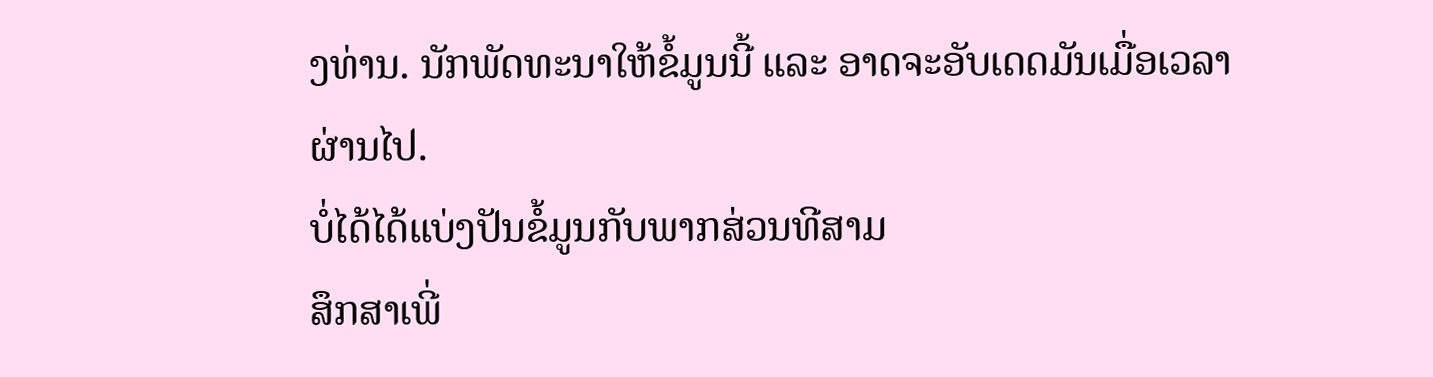ງທ່ານ. ນັກພັດທະນາໃຫ້ຂໍ້ມູນນີ້ ແລະ ອາດຈະອັບເດດມັນເມື່ອເວລາຜ່ານໄປ.
ບໍ່ໄດ້ໄດ້ແບ່ງປັນຂໍ້ມູນກັບພາກສ່ວນທີສາມ
ສຶກສາເພີ່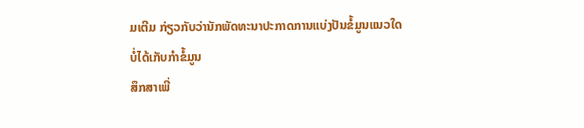ມເຕີມ ກ່ຽວກັບວ່ານັກພັດທະນາປະກາດການແບ່ງປັນຂໍ້ມູນແນວໃດ
ບໍ່ໄດ້ເກັບກຳຂໍ້ມູນ
ສຶກສາເພີ່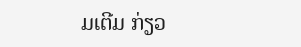ມເຕີມ ກ່ຽວ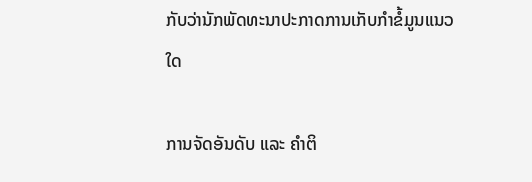ກັບວ່ານັກພັດທະນາປະກາດການເກັບກຳຂໍ້ມູນແນວໃດ

ການຈັດອັນດັບ ແລະ ຄຳຕິ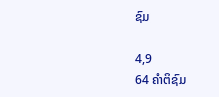ຊົມ

4,9
64 ຄຳຕິຊົມ